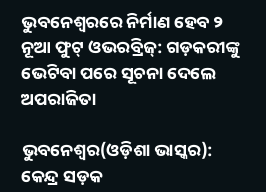ଭୁବନେଶ୍ୱରରେ ନିର୍ମାଣ ହେବ ୨ ନୂଆ ଫୁଟ୍ ଓଭରବ୍ରିଜ୍: ଗଡ଼କରୀଙ୍କୁ ଭେଟିବା ପରେ ସୂଚନା ଦେଲେ ଅପରାଜିତା

ଭୁବନେଶ୍ୱର(ଓଡ଼ିଶା ଭାସ୍କର): କେନ୍ଦ୍ର ସଡ଼କ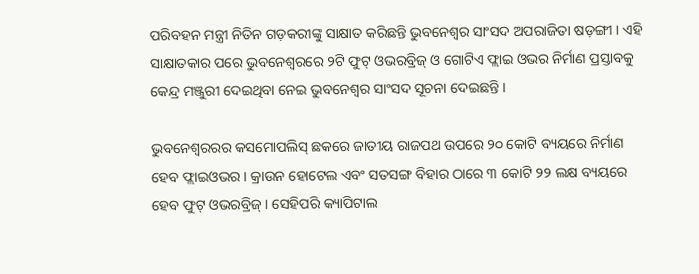ପରିବହନ ମନ୍ତ୍ରୀ ନିତିନ ଗଡ଼କରୀଙ୍କୁ ସାକ୍ଷାତ କରିଛନ୍ତି ଭୁବନେଶ୍ୱର ସାଂସଦ ଅପରାଜିତା ଷଡ଼ଙ୍ଗୀ । ଏହି ସାକ୍ଷାତକାର ପରେ ଭୁବନେଶ୍ୱରରେ ୨ଟି ଫୁଟ୍ ଓଭରବ୍ରିଜ୍ ଓ ଗୋଟିଏ ଫ୍ଲାଇ ଓଭର ନିର୍ମାଣ ପ୍ରସ୍ତାବକୁ କେନ୍ଦ୍ର ମଞ୍ଜୁରୀ ଦେଇଥିବା ନେଇ ଭୁବନେଶ୍ୱର ସାଂସଦ ସୂଚନା ଦେଇଛନ୍ତି ।

ଭୁବନେଶ୍ୱରରର କସମୋପଲିସ୍ ଛକରେ ଜାତୀୟ ରାଜପଥ ଉପରେ ୨୦ କୋଟି ବ୍ୟୟରେ ନିର୍ମାଣ ହେବ ଫ୍ଲାଇଓଭର । କ୍ରାଉନ ହୋଟେଲ ଏବଂ ସତସଙ୍ଗ ବିହାର ଠାରେ ୩ କୋଟି ୨୨ ଲକ୍ଷ ବ୍ୟୟରେ ହେବ ଫୁଟ୍ ଓଭରବ୍ରିଜ୍ । ସେହିପରି କ୍ୟାପିଟାଲ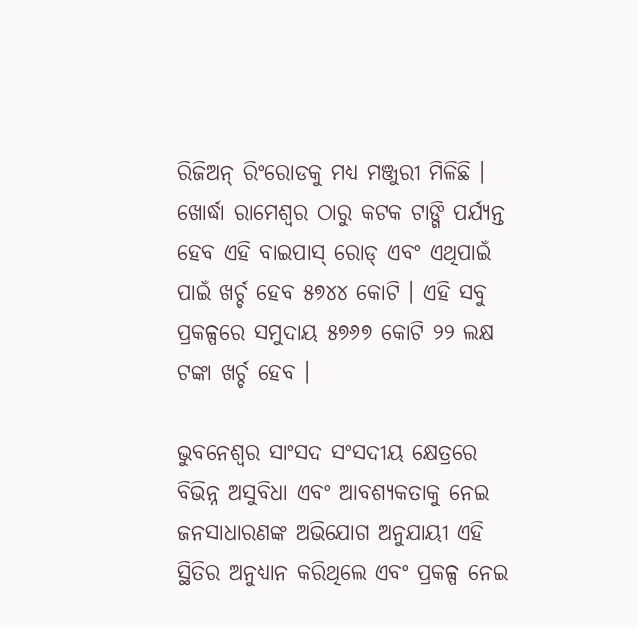ରିଜିଅନ୍ ରିଂରୋଡକୁ ମଧ୍ୟ ମଞ୍ଜୁରୀ ମିଳିଛି । ଖୋର୍ଦ୍ଧା ରାମେଶ୍ୱର ଠାରୁ କଟକ ଟାଙ୍ଗି ପର୍ଯ୍ୟନ୍ତ ହେବ ଏହି ବାଇପାସ୍ ରୋଡ୍ ଏବଂ ଏଥିପାଇଁ ପାଇଁ ଖର୍ଚ୍ଚ ହେବ ୫୭୪୪ କୋଟି । ଏହି ସବୁ ପ୍ରକଳ୍ପରେ ସମୁଦାୟ ୫୭୬୭ କୋଟି ୨୨ ଲକ୍ଷ ଟଙ୍କା ଖର୍ଚ୍ଚ ହେବ ।

ଭୁବନେଶ୍ୱର ସାଂସଦ ସଂସଦୀୟ କ୍ଷେତ୍ରରେ ବିଭିନ୍ନ ଅସୁବିଧା ଏବଂ ଆବଶ୍ୟକତାକୁ ନେଇ ଜନସାଧାରଣଙ୍କ ଅଭିଯୋଗ ଅନୁଯାୟୀ ଏହି ସ୍ଥିତିର ଅନୁଧ୍ୟାନ କରିଥିଲେ ଏବଂ ପ୍ରକଳ୍ପ ନେଇ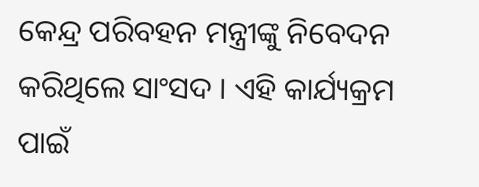କେନ୍ଦ୍ର ପରିବହନ ମନ୍ତ୍ରୀଙ୍କୁ ନିବେଦନ କରିଥିଲେ ସାଂସଦ । ଏହି କାର୍ଯ୍ୟକ୍ରମ ପାଇଁ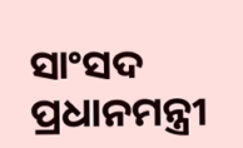ସାଂସଦ ପ୍ରଧାନମନ୍ତ୍ରୀ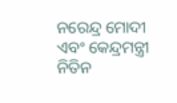ନରେନ୍ଦ୍ର ମୋଦୀ ଏବଂ କେନ୍ଦ୍ରମନ୍ତ୍ରୀ ନିତିନ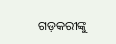ଗଡ଼କରୀଙ୍କୁ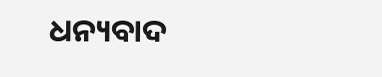ଧନ୍ୟବାଦ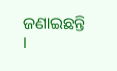ଜଣାଇଛନ୍ତି ।